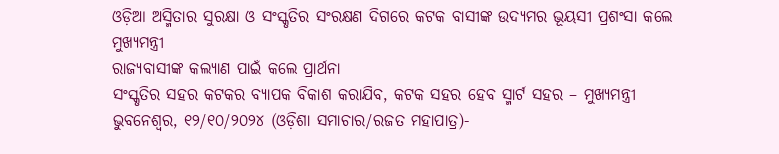ଓଡ଼ିଆ ଅସ୍ମିତାର ସୁରକ୍ଷା ଓ ସଂସ୍କୃତିର ସଂରକ୍ଷଣ ଦିଗରେ କଟକ ବାସୀଙ୍କ ଉଦ୍ୟମର ଭୂୟସୀ ପ୍ରଶଂସା କଲେ ମୁଖ୍ୟମନ୍ତ୍ରୀ
ରାଜ୍ୟବାସୀଙ୍କ କଲ୍ୟାଣ ପାଇଁ କଲେ ପ୍ରାର୍ଥନା
ସଂସ୍କୃତିର ସହର କଟକର ବ୍ୟାପକ ବିକାଶ କରାଯିବ, କଟକ ସହର ହେବ ସ୍ମାର୍ଟ ସହର – ମୁଖ୍ୟମନ୍ତ୍ରୀ
ଭୁବନେଶ୍ୱର, ୧୨/୧୦/୨୦୨୪ (ଓଡ଼ିଶା ସମାଚାର/ରଜତ ମହାପାତ୍ର)-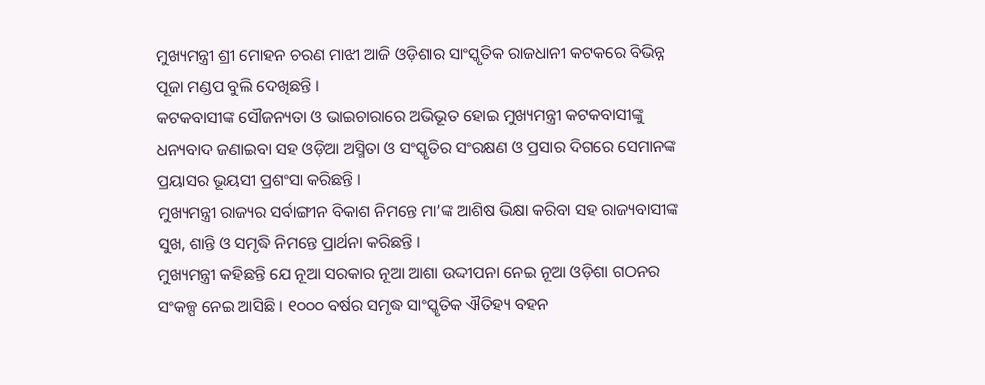ମୁଖ୍ୟମନ୍ତ୍ରୀ ଶ୍ରୀ ମୋହନ ଚରଣ ମାଝୀ ଆଜି ଓଡ଼ିଶାର ସାଂସ୍କୃତିକ ରାଜଧାନୀ କଟକରେ ବିଭିନ୍ନ ପୂଜା ମଣ୍ଡପ ବୁଲି ଦେଖିଛନ୍ତି ।
କଟକବାସୀଙ୍କ ସୌଜନ୍ୟତା ଓ ଭାଇଚାରାରେ ଅଭିଭୂତ ହୋଇ ମୁଖ୍ୟମନ୍ତ୍ରୀ କଟକବାସୀଙ୍କୁ ଧନ୍ୟବାଦ ଜଣାଇବା ସହ ଓଡ଼ିଆ ଅସ୍ମିତା ଓ ସଂସ୍କୃତିର ସଂରକ୍ଷଣ ଓ ପ୍ରସାର ଦିଗରେ ସେମାନଙ୍କ ପ୍ରୟାସର ଭୂୟସୀ ପ୍ରଶଂସା କରିଛନ୍ତି ।
ମୁଖ୍ୟମନ୍ତ୍ରୀ ରାଜ୍ୟର ସର୍ବାଙ୍ଗୀନ ବିକାଶ ନିମନ୍ତେ ମା’ଙ୍କ ଆଶିଷ ଭିକ୍ଷା କରିବା ସହ ରାଜ୍ୟବାସୀଙ୍କ ସୁଖ, ଶାନ୍ତି ଓ ସମୃଦ୍ଧି ନିମନ୍ତେ ପ୍ରାର୍ଥନା କରିଛନ୍ତି ।
ମୁଖ୍ୟମନ୍ତ୍ରୀ କହିଛନ୍ତି ଯେ ନୂଆ ସରକାର ନୂଆ ଆଶା ଉଦ୍ଦୀପନା ନେଇ ନୂଆ ଓଡ଼ିଶା ଗଠନର ସଂକଳ୍ପ ନେଇ ଆସିଛି । ୧୦୦୦ ବର୍ଷର ସମୃଦ୍ଧ ସାଂସ୍କୃତିକ ଐତିହ୍ୟ ବହନ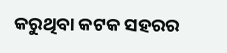କରୁଥିବା କଟକ ସହରର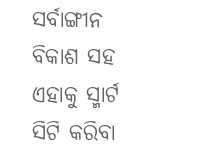ସର୍ବାଙ୍ଗୀନ ବିକାଶ ସହ ଏହାକୁ ସ୍ମାର୍ଟ ସିଟି କରିବା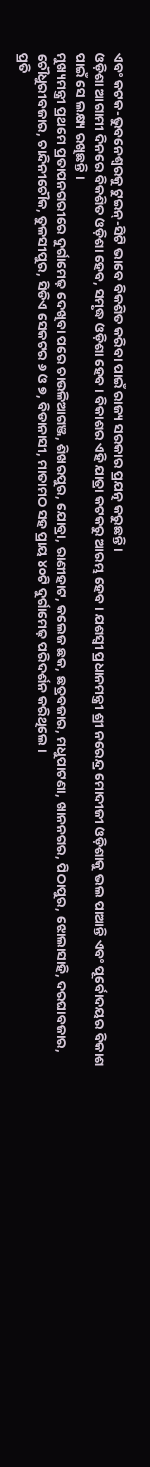ଏବଂ କଟକ-ଭୁବନେଶ୍ୱରକୁ ଟୁଇନ୍-ସିଟି ଭାବେ ବିକଶିତ କରିବା ପାଇଁ ରାଜ୍ୟ ସରକାର ପ୍ରଯତ୍ନ କରୁଛନ୍ତି ।
ଓଡ଼ିଶା ଆଗାମୀ ଦିନରେ ବିକଶିତ ଓଡ଼ିଶା ହେବ, ସମୃଦ୍ଧ ଓଡ଼ିଶା ହେବ । ବିକାଶର ଏହି ଯାତ୍ରା କଟକରୁ ଆରମ୍ଭ ହେବ । ଯଶସ୍ୱୀ ପ୍ରଧାନମନ୍ତ୍ରୀ ଶ୍ରୀ ନରେନ୍ଦ୍ର ମୋଦୀଜୀ ଓଡ଼ିଶାକୁ ଭଲ ପାଆନ୍ତି ଏବଂ ପୂର୍ବୋଦୟର ବିକାଶ ପାଇଁ ସେ ଲକ୍ଷ୍ୟ ରଖିଛନ୍ତି ।
ମୁଖ୍ୟମନ୍ତ୍ରୀ ପ୍ରଥମେ ପ୍ରତାପନଗରୀରେ ଦୁର୍ଗାମେଢ଼ ଦେଖିବା ପରେ ଚାଉଳିଆଗଞ୍ଜ, ଶିଖରପୁର, ଯୋବ୍ରା, ରାଣୀହାଟ, କଲେଜ ଛକ, ଛତ୍ରବଜାର, ମଧୁପାଟଣା, ଖାନନଗର, ପିଠାପୁର, ଝୋଲାସାହି, ଦରଘାବଜାର, ଚୌଧୁରୀବଜାର, ଚାନ୍ଦିନୀଚୌକ, ତୁଳସୀପୁର, ସିଡିଏ ସେକଟର ୬ ଓ ୭, ବିଡାନାସୀ, ମାତାମଠ ସହ ପ୍ରାୟ ୪୦ଟି ଦୁର୍ଗାମେଢ଼ ପରିଦର୍ଶନ କରିଥିଲେ ।
ପ୍ରତି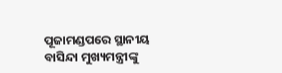ପୂଜାମଣ୍ଡପରେ ସ୍ଥାନୀୟ ବାସିନ୍ଦା ମୁଖ୍ୟମନ୍ତ୍ରୀଙ୍କୁ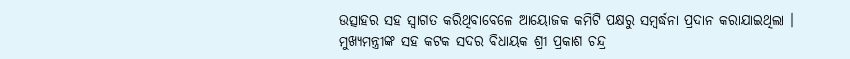ଉତ୍ସାହର ସହ ସ୍ୱାଗତ କରିଥିବାବେଳେ ଆୟୋଜକ କମିଟି ପକ୍ଷରୁ ସମ୍ବର୍ଦ୍ଧନା ପ୍ରଦାନ କରାଯାଇଥିଲା ।
ମୁଖ୍ୟମନ୍ତ୍ରୀଙ୍କ ସହ କଟକ ସଦର ବିଧାୟକ ଶ୍ରୀ ପ୍ରକାଶ ଚନ୍ଦ୍ର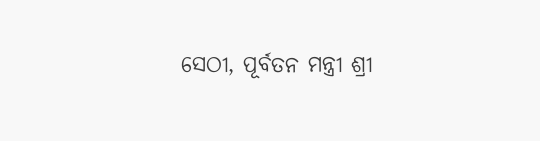ସେଠୀ, ପୂର୍ବତନ ମନ୍ତ୍ରୀ ଶ୍ରୀ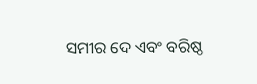ସମୀର ଦେ ଏବଂ ବରିଷ୍ଠ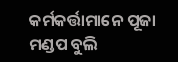କର୍ମକର୍ତ୍ତାମାନେ ପୂଜା ମଣ୍ଡପ ବୁଲି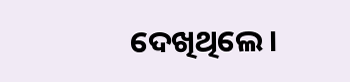ଦେଖିଥିଲେ ।